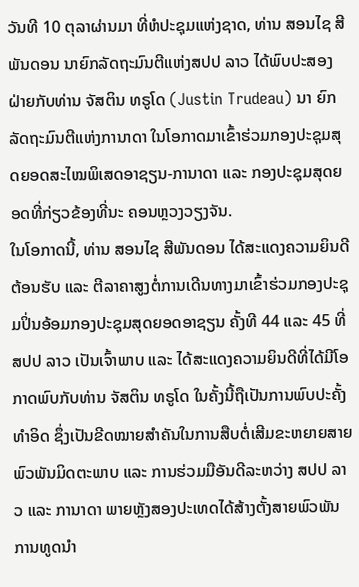ວັນທີ 10 ຕຸລາຜ່ານມາ ທີ່ຫໍປະຊຸມແຫ່ງຊາດ, ທ່ານ ສອນໄຊ ສີພັນດອນ ນາຍົກລັດຖະມົນຕີແຫ່ງສປປ ລາວ ໄດ້ພົບປະສອງຝ່າຍກັບທ່ານ ຈັສຕິນ ທຣູໂດ (Justin Trudeau) ນາ ຍົກລັດຖະມົນຕີແຫ່ງການາດາ ໃນໂອກາດມາເຂົ້າຮ່ວມກອງປະຊຸມສຸດຍອດສະໄໝພິເສດອາຊຽນ-ການາດາ ແລະ ກອງປະຊຸມສຸດຍອດທີ່ກ່ຽວຂ້ອງທີ່ນະ ຄອນຫຼວງວຽງຈັນ.
ໃນໂອກາດນີ້, ທ່ານ ສອນໄຊ ສີພັນດອນ ໄດ້ສະແດງຄວາມຍິນດີຕ້ອນຮັບ ແລະ ຕີລາຄາສູງຕໍ່ການເດີນທາງມາເຂົ້າຮ່ວມກອງປະຊຸມປິ່ນອ້ອມກອງປະຊຸມສຸດຍອດອາຊຽນ ຄັ້ງທີ 44 ແລະ 45 ທີ່ ສປປ ລາວ ເປັນເຈົ້າພາບ ແລະ ໄດ້ສະແດງຄວາມຍິນດີທີ່ໄດ້ມີໂອກາດພົບກັບທ່ານ ຈັສຕິນ ທຣູໂດ ໃນຄັ້ງນີ້ຖືເປັນການພົບປະຄັ້ງທຳອິດ ຊຶ່ງເປັນຂີດໝາຍສຳຄັນໃນການສືບຕໍ່ເສີມຂະຫຍາຍສາຍພົວພັນມິດຕະພາບ ແລະ ການຮ່ວມມືອັນດີລະຫວ່າງ ສປປ ລາວ ແລະ ການາດາ ພາຍຫຼັງສອງປະເທດໄດ້ສ້າງຕັ້ງສາຍພົວພັນການທູດນຳ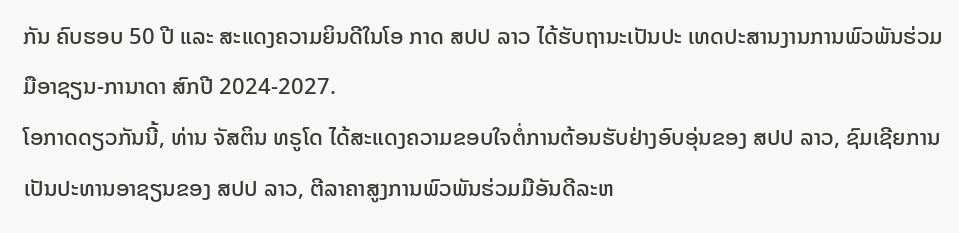ກັນ ຄົບຮອບ 50 ປີ ແລະ ສະແດງຄວາມຍິນດີໃນໂອ ກາດ ສປປ ລາວ ໄດ້ຮັບຖານະເປັນປະ ເທດປະສານງານການພົວພັນຮ່ວມມືອາຊຽນ-ການາດາ ສົກປີ 2024-2027.
ໂອກາດດຽວກັນນີ້, ທ່ານ ຈັສຕິນ ທຣູໂດ ໄດ້ສະແດງຄວາມຂອບໃຈຕໍ່ການຕ້ອນຮັບຢ່າງອົບອຸ່ນຂອງ ສປປ ລາວ, ຊົມເຊີຍການເປັນປະທານອາຊຽນຂອງ ສປປ ລາວ, ຕີລາຄາສູງການພົວພັນຮ່ວມມືອັນດີລະຫ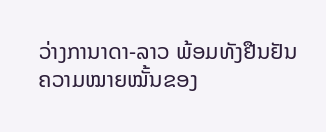ວ່າງການາດາ-ລາວ ພ້ອມທັງຢືນຢັນຄວາມໝາຍໝັ້ນຂອງ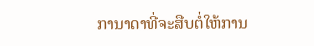ການາດາທີ່ຈະສືບຕໍ່ໃຫ້ການ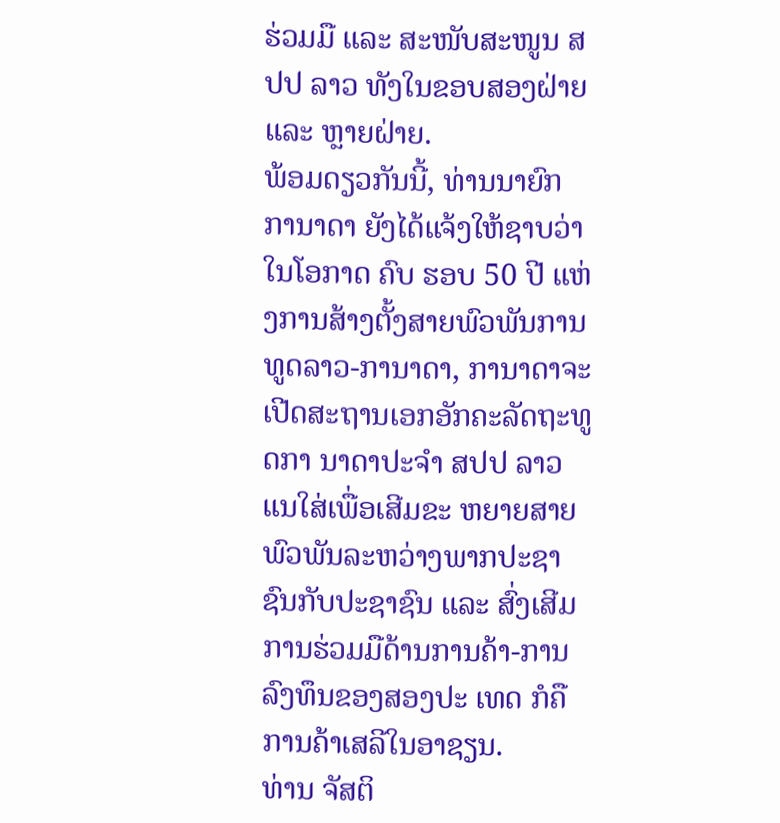ຮ່ວມມື ແລະ ສະໜັບສະໜູນ ສປປ ລາວ ທັງໃນຂອບສອງຝ່າຍ ແລະ ຫຼາຍຝ່າຍ.
ພ້ອມດຽວກັນນີ້, ທ່ານນາຍົກ ການາດາ ຍັງໄດ້ແຈ້ງໃຫ້ຊາບວ່າ ໃນໂອກາດ ຄົບ ຮອບ 50 ປີ ແຫ່ງການສ້າງຕັ້ງສາຍພົວພັນການທູດລາວ-ການາດາ, ການາດາຈະເປີດສະຖານເອກອັກຄະລັດຖະທູດກາ ນາດາປະຈໍາ ສປປ ລາວ ແນໃສ່ເພື່ອເສີມຂະ ຫຍາຍສາຍພົວພັນລະຫວ່າງພາກປະຊາ ຊົນກັບປະຊາຊົນ ແລະ ສົ່ງເສີມການຮ່ວມມືດ້ານການຄ້າ-ການລົງທຶນຂອງສອງປະ ເທດ ກໍຄືການຄ້າເສລີໃນອາຊຽນ.
ທ່ານ ຈັສຕິ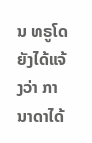ນ ທຣູໂດ ຍັງໄດ້ແຈ້ງວ່າ ການາດາໄດ້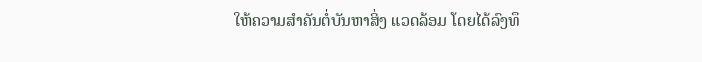ໃຫ້ຄວາມສໍາຄັນຕໍ່ບັນຫາສິ່ງ ແວດລ້ອມ ໂດຍໄດ້ລົງທຶ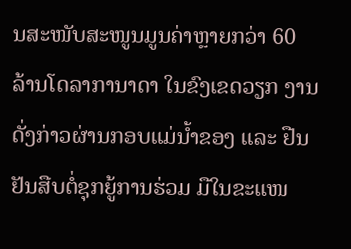ນສະໜັບສະໜູນມູນຄ່າຫຼາຍກວ່າ 60 ລ້ານໂດລາການາດາ ໃນຂົງເຂດວຽກ ງານດັ່ງກ່າວຜ່ານກອບແມ່ນ້ຳຂອງ ແລະ ຢືນຢັນສືບຕໍ່ຊຸກຍູ້ການຮ່ວມ ມືໃນຂະແໜ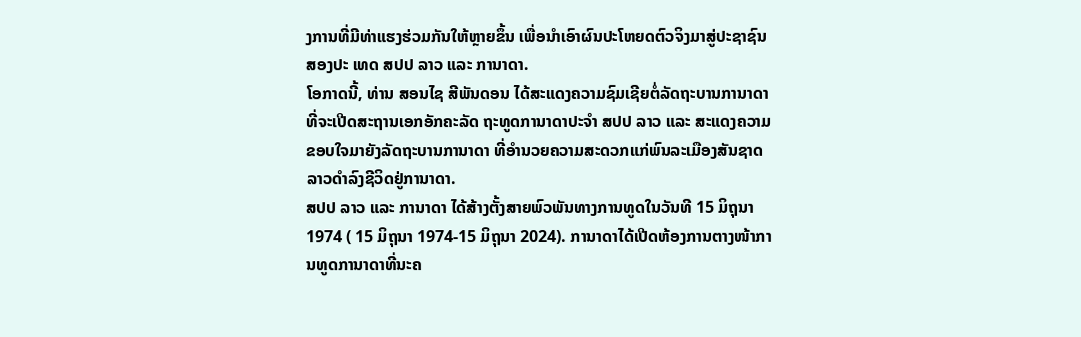ງການທີ່ມີທ່າແຮງຮ່ວມກັນໃຫ້ຫຼາຍຂຶ້ນ ເພື່ອນຳເອົາຜົນປະໂຫຍດຕົວຈິງມາສູ່ປະຊາຊົນສອງປະ ເທດ ສປປ ລາວ ແລະ ການາດາ.
ໂອກາດນີ້, ທ່ານ ສອນໄຊ ສີພັນດອນ ໄດ້ສະແດງຄວາມຊົມເຊີຍຕໍ່ລັດຖະບານການາດາ ທີ່ຈະເປີດສະຖານເອກອັກຄະລັດ ຖະທູດການາດາປະຈໍາ ສປປ ລາວ ແລະ ສະແດງຄວາມຂອບໃຈມາຍັງລັດຖະບານການາດາ ທີ່ອໍານວຍຄວາມສະດວກແກ່ພົນລະເມືອງສັນຊາດລາວດຳລົງຊີວິດຢູ່ການາດາ.
ສປປ ລາວ ແລະ ການາດາ ໄດ້ສ້າງຕັ້ງສາຍພົວພັນທາງການທູດໃນວັນທີ 15 ມິຖຸນາ 1974 ( 15 ມິຖຸນາ 1974-15 ມິຖຸນາ 2024). ການາດາໄດ້ເປີດຫ້ອງການຕາງໜ້າການທູດການາດາທີ່ນະຄ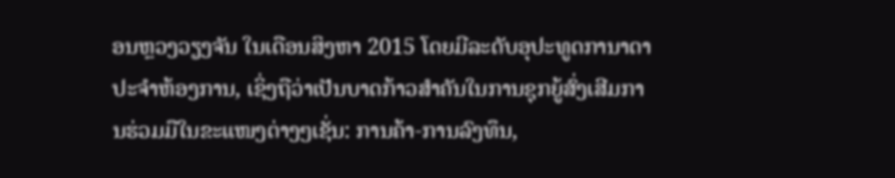ອນຫຼວງວຽງຈັນ ໃນເດືອນສິງຫາ 2015 ໂດຍມີລະດັບອຸປະທູດການາດາປະຈໍາຫ້ອງການ, ເຊິ່ງຖືວ່າເປັນບາດກ້າວສຳຄັນໃນການຊຸກຍູ້ສົ່ງເສີມການຮ່ວມມືໃນຂະແໜງຕ່າງໆເຊັ່ນ: ການຄ້າ-ການລົງທຶນ,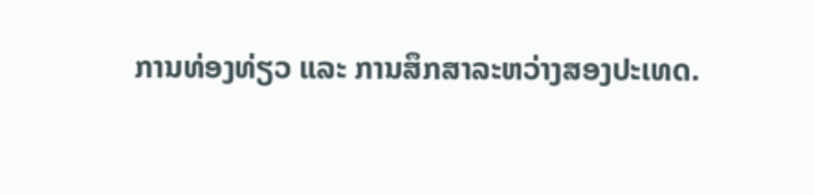ການທ່ອງທ່ຽວ ແລະ ການສຶກສາລະຫວ່າງສອງປະເທດ.